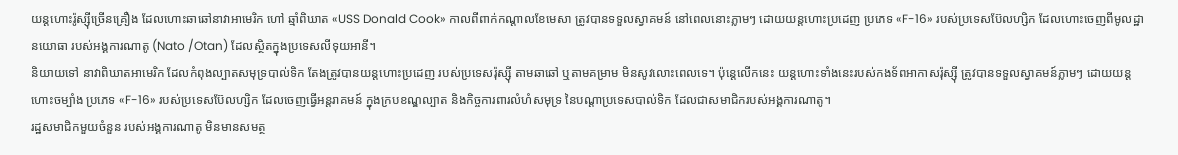យន្ដហោះរ៉ូស្ស៊ីច្រើនគ្រឿង ដែលហោះឆាឆៅនាវាអាមេរិក ហៅ ឆ្មាំពិឃាត «USS Donald Cook» កាលពីពាក់កណ្ដាលខែមេសា ត្រូវបានទទួលស្វាគមន៍ នៅពេលនោះភ្លាមៗ ដោយយន្ដហោះប្រដេញ ប្រភេទ «F-16» របស់ប្រទេសប៊ែលហ្សិក ដែលហោះចេញពីមូលដ្ឋានយោធា របស់អង្គការណាតូ (Nato /Otan) ដែលស្ថិតក្នុងប្រទេសលីទុយអានី។
និយាយទៅ នាវាពិឃាតអាមេរិក ដែលកំពុងល្បាតសមុទ្របាល់ទិក តែងត្រូវបានយន្ដហោះប្រដេញ របស់ប្រទេសរ៉ុស្ស៊ី តាមឆាឆៅ ឬតាមគម្រាម មិនសូវលោះពេលទេ។ ប៉ុន្តេលើកនេះ យន្ដហោះទាំងនេះរបស់កងទ័ពអាកាសរ៉ុស្ស៊ី ត្រូវបានទទួលស្វាគមន៍ភ្លាមៗ ដោយយន្ដហោះចម្បាំង ប្រភេទ «F-16» របស់ប្រទេសប៊ែលហ្សិក ដែលចេញធ្វើអន្តរាគមន៍ ក្នុងក្របខណ្ឌល្បាត និងកិច្ចការពារលំហំសមុទ្រ នៃបណ្ដាប្រទេសបាល់ទិក ដែលជាសមាជិករបស់អង្គការណាតូ។
រដ្ឋសមាជិកមួយចំនួន របស់អង្គការណាតូ មិនមានសមត្ថ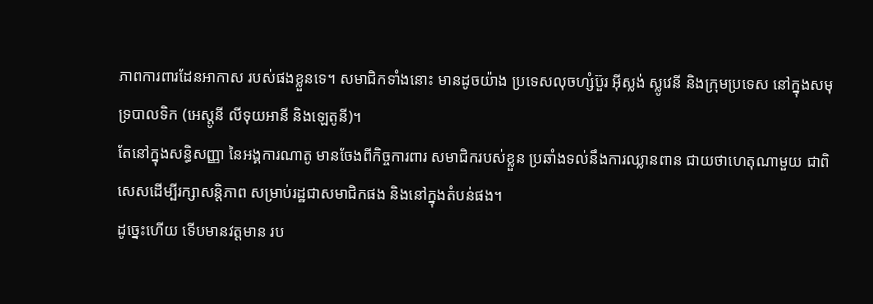ភាពការពារដែនអាកាស របស់ផងខ្លួនទេ។ សមាជិកទាំងនោះ មានដូចយ៉ាង ប្រទេសលុចហ្សំប៊ួរ អ៊ីស្លង់ ស្លូវេនី និងក្រុមប្រទេស នៅក្នុងសមុទ្របាលទិក (អេស្តូនី លីទុយអានី និងឡេតូនី)។
តែនៅក្នុងសន្ធិសញ្ញា នៃអង្គការណាតូ មានចែងពីកិច្ចការពារ សមាជិករបស់ខ្លួន ប្រឆាំងទល់នឹងការឈ្លានពាន ជាយថាហេតុណាមួយ ជាពិសេសដើម្បីរក្សាសន្តិភាព សម្រាប់រដ្ឋជាសមាជិកផង និងនៅក្នុងតំបន់ផង។
ដូច្នេះហើយ ទើបមានវត្តមាន រប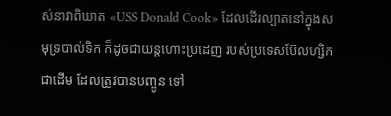ស់នាវាពិឃាត «USS Donald Cook» ដែលដើរល្បាតនៅក្នុងសមុទ្របាល់ទិក ក៏ដូចជាយន្ដហោះប្រដេញ របស់ប្រទេសប៊ែលហ្សិកជាដើម ដែលត្រូវបានបញ្ចូន ទៅ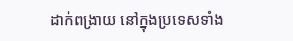ដាក់ពង្រាយ នៅក្នុងប្រទេសទាំង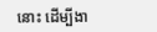នោះ ដើម្បីងា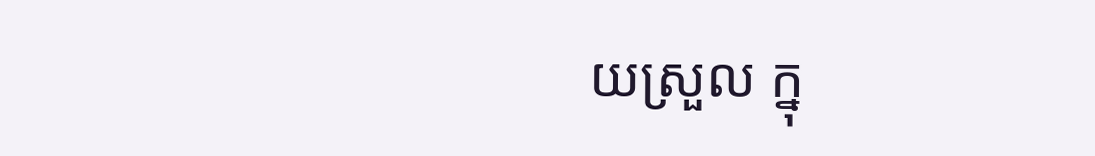យស្រួល ក្នុ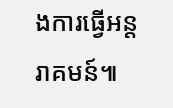ងការធ្វើអន្តរាគមន៍៕